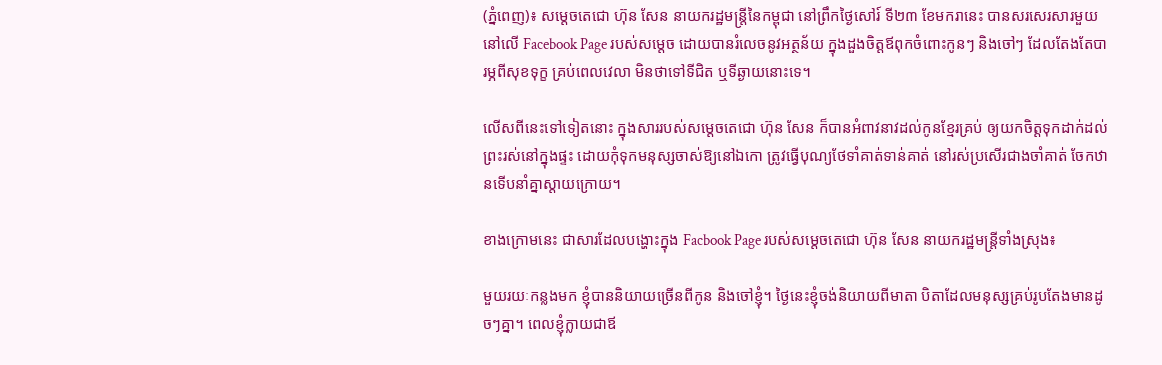(ភ្នំពេញ)៖ សម្តេចតេជោ ហ៊ុន សែន នាយករដ្ឋមន្ត្រីនៃកម្ពុជា នៅព្រឹកថ្ងៃសៅរ៍ ទី២៣ ខែមករានេះ បានសរសេរសារមួយនៅលើ Facebook Page របស់សម្តេច ដោយបានរំលេចនូវអត្ថន័យ ក្នុងដួងចិត្តឪពុកចំពោះកូនៗ និងចៅៗ ដែលតែងតែបារម្ភពីសុខទុក្ខ គ្រប់ពេលវេលា មិនថាទៅទីជិត ឬទីឆ្ងាយនោះទេ។

លើសពីនេះទៅទៀតនោះ ក្នុងសាររបស់សម្តេចតេជោ ហ៊ុន សែន ក៏បានអំពាវនាវដល់កូនខ្មែរគ្រប់ ឲ្យយកចិត្តទុកដាក់ដល់ព្រះរស់នៅក្នុងផ្ទះ ដោយកុំទុកមនុស្សចាស់ឱ្យនៅឯកោ ត្រូវធ្វើបុណ្យថែទាំគាត់ទាន់គាត់ នៅរស់ប្រសើរជាងចាំគាត់ ចែកឋានទើបនាំគ្នាស្តាយក្រោយ។

ខាងក្រោមនេះ ជាសារដែលបង្ហោះក្នុង Facbook Page របស់សម្តេចតេជោ ហ៊ុន សែន នាយករដ្ឋមន្ត្រីទាំងស្រុង៖

មួយរយៈកន្លងមក ខ្ញុំបាននិយាយច្រើនពីកូន និងចៅខ្ញុំ។ ថ្ងៃនេះខ្ញុំចង់និយាយពីមាតា បិតាដែលមនុស្សគ្រប់រូបតែងមានដូចៗគ្នា។ ពេលខ្ញុំក្លាយជាឪ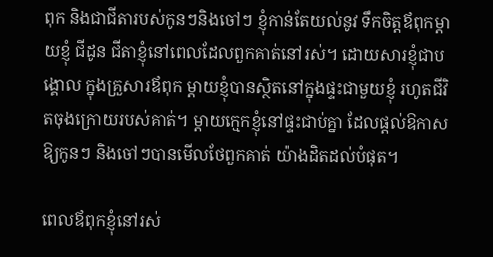ពុក និងជាជីតារបស់កូនៗនិងចៅៗ ខ្ញុំកាន់តែយល់នូវ ទឹកចិត្តឪពុកម្តាយខ្ញុំ ជីដូន ជីតាខ្ញុំនៅពេលដែលពួកគាត់នៅរស់។ ដោយសារខ្ញុំជាបង្គោល ក្នុងគ្រួសារឪពុក ម្តាយខ្ញុំបានស្ថិតនៅក្នុងផ្ទះជាមួយខ្ញុំ រហូតជីវិតចុងក្រោយរបស់គាត់។ ម្តាយក្មេកខ្ញុំនៅផ្ទះជាប់គ្នា ដែលផ្តល់ឱកាសឱ្យកូនៗ និងចៅៗបានមើលថែពួកគាត់ យ៉ាងដិតដល់បំផុត។

ពេលឪពុកខ្ញុំនៅរស់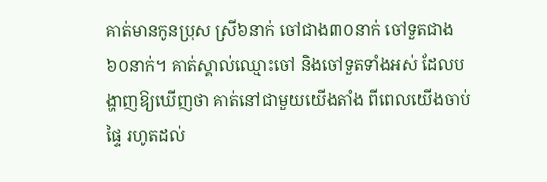គាត់មានកូនប្រុស ស្រី៦នាក់ ចៅជាង៣០នាក់ ចៅទួតជាង៦០នាក់។ គាត់ស្គាល់ឈ្មោះចៅ និងចៅទួតទាំងអស់ ដែលបង្ហាញឱ្យឃើញថា គាត់នៅជាមួយយើងតាំង ពីពេលយើងចាប់ផ្ទៃ រហូតដល់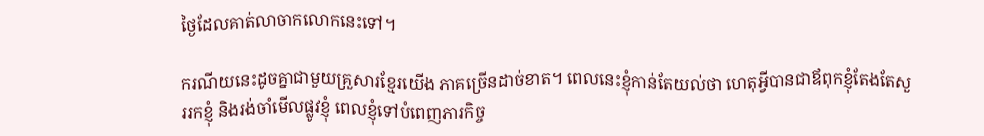ថ្ងៃដែលគាត់លាចាកលោកនេះទៅ។

ករណីយនេះដូចគ្នាជាមួយគ្រួសារខ្មែរយើង ភាគច្រើនដាច់ខាត។ ពេលនេះខ្ញុំកាន់តែយល់ថា ហេតុអ្វីបានជាឪពុកខ្ញុំតែងតែសួររកខ្ញុំ និងរង់ចាំមើលផ្លូវខ្ញុំ ពេលខ្ញុំទៅបំពេញភារកិច្ច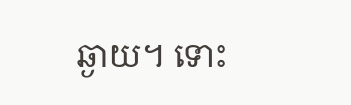ឆ្ងាយ។ ទោះ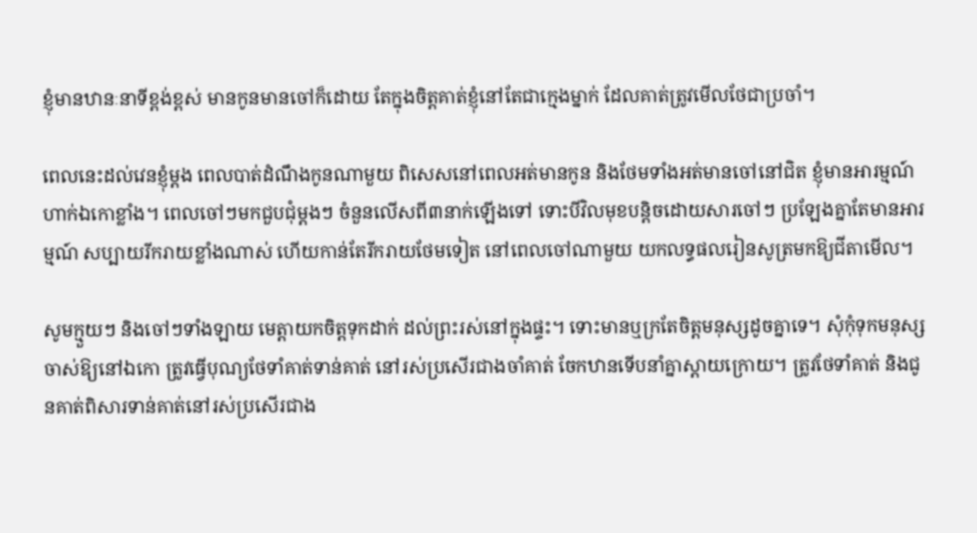ខ្ញុំមានឋានៈនាទីខ្ពង់ខ្ពស់ មានកូនមានចៅក៏ដោយ តែក្នុងចិត្តគាត់ខ្ញុំនៅតែជាក្មេងម្នាក់ ដែលគាត់ត្រូវមើលថែជាប្រចាំ។

ពេលនេះដល់វេនខ្ញុំម្តង ពេលបាត់ដំណឹងកូនណាមួយ ពិសេសនៅពេលអត់មានកូន និងថែមទាំងអត់មានចៅនៅជិត ខ្ញុំមានអារម្មណ៍ហាក់ឯកោខ្លាំង។ ពេលចៅៗមកជួបជុំម្តងៗ ចំនួនលើសពី៣នាក់ឡើងទៅ ទោះបីវិលមុខបន្តិចដោយសារចៅៗ ប្រឡែងគ្នាតែមានអារម្មណ៍ សប្បាយរីករាយខ្លាំងណាស់ ហើយកាន់តែរីករាយថែមទៀត នៅពេលចៅណាមួយ យកលទ្ធផលរៀនសូត្រមកឱ្យជីតាមើល។

សូមក្មួយៗ និងចៅៗទាំងឡាយ មេត្តាយកចិត្តទុកដាក់ ដល់ព្រះរស់នៅក្នុងផ្ទះ។ ទោះមានឬក្រតែចិត្តមនុស្សដូចគ្នាទេ។ សុំកុំទុកមនុស្សចាស់ឱ្យនៅឯកោ ត្រូវធ្វើបុណ្យថែទាំគាត់ទាន់គាត់ នៅរស់ប្រសើរជាងចាំគាត់ ចែកឋានទើបនាំគ្នាស្តាយក្រោយ។ ត្រូវថែទាំគាត់ និងជូនគាត់ពិសារទាន់គាត់នៅរស់ប្រសើរជាង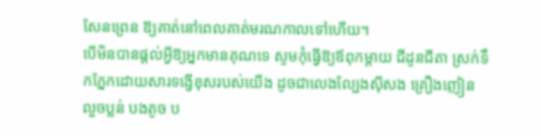សែនព្រេន ឱ្យគាត់នៅពេលគាត់មរណកាលទៅហើយ។
បើមិនបានផ្តល់អ្វីឱ្យអ្នកមានគុណទេ សូមកុំធ្វើឱ្យឪពុកម្តាយ ជីដូនជីតា ស្រក់ទឹកភ្នែកដោយសារទង្វើខុសរបស់យើង ដូចជាលេងល្បែងស៊ីសង គ្រឿងញៀន លួចប្លន់ បងតូច ប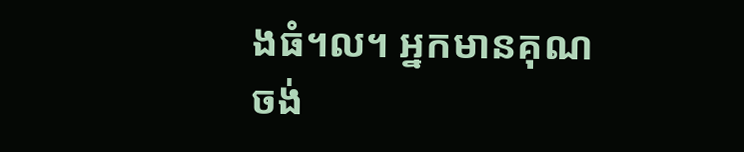ងធំ។ល។ អ្នកមានគុណចង់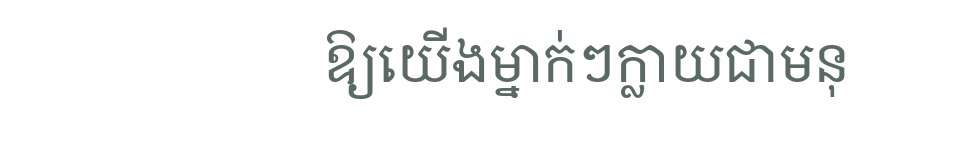ឱ្យយើងម្នាក់ៗក្លាយជាមនុ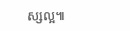ស្សល្អ៕